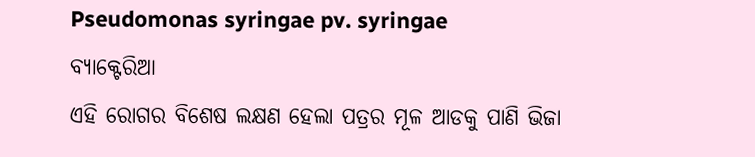Pseudomonas syringae pv. syringae
ବ୍ୟାକ୍ଟେରିଆ
ଏହି ରୋଗର ବିଶେଷ ଲକ୍ଷଣ ହେଲା ପତ୍ରର ମୂଳ ଆଡକୁ ପାଣି ଭିଜା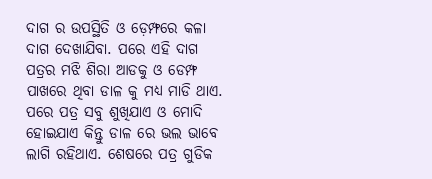ଦାଗ ର ଉପସ୍ଥିତି ଓ ଡ଼େମ୍ଫରେ କଳା ଦାଗ ଦେଖାଯିବା. ପରେ ଏହି ଦାଗ ପତ୍ରର ମଝି ଶିରା ଆଡକୁ ଓ ଡେମ୍ଫ ପାଖରେ ଥିବା ଡାଳ କୁ ମଧ୍ୟ ମାଡି ଥାଏ. ପରେ ପତ୍ର ସବୁ ଶୁଖିଯାଏ ଓ ମୋଦି ହୋଇଯାଏ କିନ୍ତୁ ଡାଳ ରେ ଭଲ ଭାବେ ଲାଗି ରହିଥାଏ. ଶେଷରେ ପତ୍ର ଗୁଡିକ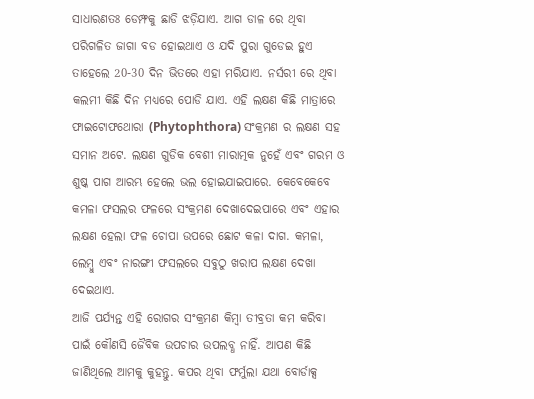ସାଧାରଣତଃ ଡେମ୍ଫକୁ ଛାଡି ଝଡ଼ିଯାଏ. ଆଗ ଡାଳ ରେ ଥିବା ପରିଗଳିତ ଜାଗା ବଡ ହୋଇଥାଏ ଓ ଯଦି ପୁରା ଗୁଡେଇ ହୁଏ ତାହେଲେ 20-30 ଦିନ ଭିତରେ ଏହା ମରିଯାଏ. ନର୍ସରୀ ରେ ଥିବା କଲମୀ କିଛି ଦିନ ମଧ୍ୟରେ ପୋଡି ଯାଏ. ଏହି ଲକ୍ଷଣ କିଛି ମାତ୍ରାରେ ଫାଇଟୋଫଥୋରା (Phytophthora) ସଂକ୍ରମଣ ର ଲକ୍ଷଣ ସହ ସମାନ ଅଟେ. ଲକ୍ଷଣ ଗୁଡିକ ବେଶୀ ମାରାତ୍ମକ ନୁହେଁ ଏବଂ ଗରମ ଓ ଶୁଷ୍କ ପାଗ ଆରମ୍ଭ ହେଲେ ଭଲ ହୋଇଯାଇପାରେ. କେବେକେବେ କମଳା ଫସଲର ଫଳରେ ସଂକ୍ରମଣ ଦେଖାଦେଇପାରେ ଏବଂ ଏହାର ଲକ୍ଷଣ ହେଲା ଫଳ ଚୋପା ଉପରେ ଛୋଟ କଳା ଦାଗ. କମଳା, ଲେମ୍ବୁ ଏବଂ ନାରଙ୍ଗୀ ଫସଲରେ ସବୁଠୁ ଖରାପ ଲକ୍ଷଣ ଦେଖା ଦେଇଥାଏ.
ଆଜି ପର୍ଯ୍ୟନ୍ତ ଏହି ରୋଗର ସଂକ୍ରମଣ କିମ୍ବା ତୀବ୍ରତା କମ କରିବା ପାଇଁ କୌଣସି ଜୈବିକ ଉପଚାର ଉପଲବ୍ଧ ନାହିଁ. ଆପଣ କିଛି ଜାଣିଥିଲେ ଆମକୁ କୁହନ୍ତୁ. କପର ଥିବା ଫର୍ମୁଲା ଯଥା ବୋର୍ଡାକ୍ସ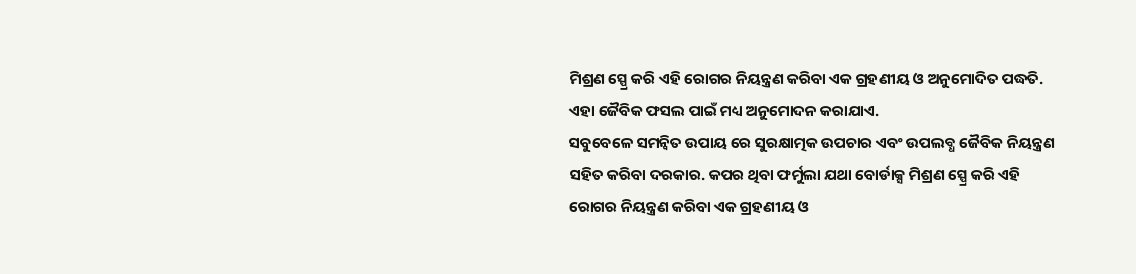ମିଶ୍ରଣ ସ୍ପ୍ରେ କରି ଏହି ରୋଗର ନିୟନ୍ତ୍ରଣ କରିବା ଏକ ଗ୍ରହଣୀୟ ଓ ଅନୁମୋଦିତ ପଦ୍ଧତି. ଏହା ଜୈବିକ ଫସଲ ପାଇଁ ମଧ୍ୟ ଅନୁମୋଦନ କରାଯାଏ.
ସବୁବେଳେ ସମନ୍ବିତ ଉପାୟ ରେ ସୁରକ୍ଷାତ୍ମକ ଉପଚାର ଏବଂ ଉପଲବ୍ଧ ଜୈବିକ ନିୟନ୍ତ୍ରଣ ସହିତ କରିବା ଦରକାର. କପର ଥିବା ଫର୍ମୁଲା ଯଥା ବୋର୍ଡାକ୍ସ ମିଶ୍ରଣ ସ୍ପ୍ରେ କରି ଏହି ରୋଗର ନିୟନ୍ତ୍ରଣ କରିବା ଏକ ଗ୍ରହଣୀୟ ଓ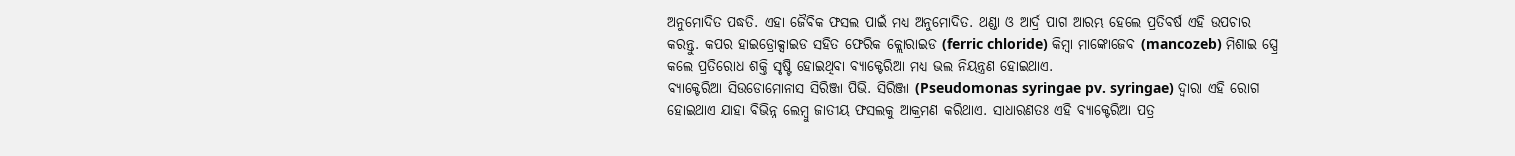ଅନୁମୋଦିତ ପଦ୍ଧତି. ଏହା ଜୈବିକ ଫସଲ ପାଇଁ ମଧ୍ୟ ଅନୁମୋଦିତ. ଥଣ୍ଡା ଓ ଆର୍ଦ୍ର ପାଗ ଆରମ୍ଭ ହେଲେ ପ୍ରତିବର୍ଷ ଏହି ଉପଚାର କରନ୍ତୁ. କପର ହାଇଡ୍ରୋକ୍ସାଇଡ ସହିତ ଫେରିକ କ୍ଲୋରାଇଡ (ferric chloride) କିମ୍ବା ମାଙ୍କୋଜେବ (mancozeb) ମିଶାଇ ସ୍ପ୍ରେ କଲେ ପ୍ରତିରୋଧ ଶକ୍ତି ସୃଷ୍ଟି ହୋଇଥିବା ବ୍ୟାକ୍ଟେରିଆ ମଧ୍ୟ ଭଲ ନିୟନ୍ତ୍ରଣ ହୋଇଥାଏ.
ବ୍ୟାକ୍ଟେରିଆ ସିଉଡୋମୋନାସ ସିରିଞ୍ଜା ପିଭି. ସିରିଞ୍ଜା (Pseudomonas syringae pv. syringae) ଦ୍ୱାରା ଏହି ରୋଗ ହୋଇଥାଏ ଯାହା ବିଭିନ୍ନ ଲେମ୍ବୁ ଜାତୀୟ ଫସଲକୁ ଆକ୍ରମଣ କରିଥାଏ. ସାଧାରଣତଃ ଏହି ବ୍ୟାକ୍ଟେରିଆ ପତ୍ର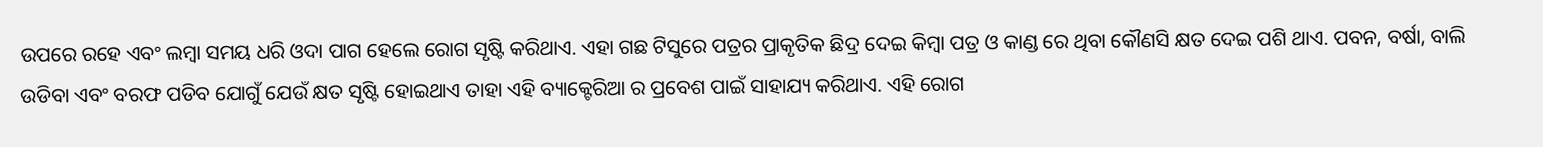ଉପରେ ରହେ ଏବଂ ଲମ୍ବା ସମୟ ଧରି ଓଦା ପାଗ ହେଲେ ରୋଗ ସୃଷ୍ଟି କରିଥାଏ. ଏହା ଗଛ ଟିସୁରେ ପତ୍ରର ପ୍ରାକୃତିକ ଛିଦ୍ର ଦେଇ କିମ୍ବା ପତ୍ର ଓ କାଣ୍ଡ ରେ ଥିବା କୌଣସି କ୍ଷତ ଦେଇ ପଶି ଥାଏ. ପବନ, ବର୍ଷା, ବାଲି ଉଡିବା ଏବଂ ବରଫ ପଡିବ ଯୋଗୁଁ ଯେଉଁ କ୍ଷତ ସୃଷ୍ଟି ହୋଇଥାଏ ତାହା ଏହି ବ୍ୟାକ୍ଟେରିଆ ର ପ୍ରବେଶ ପାଇଁ ସାହାଯ୍ୟ କରିଥାଏ. ଏହି ରୋଗ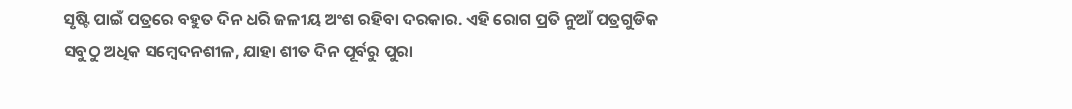ସୃଷ୍ଟି ପାଇଁ ପତ୍ରରେ ବହୁତ ଦିନ ଧରି ଜଳୀୟ ଅଂଶ ରହିବା ଦରକାର. ଏହି ରୋଗ ପ୍ରତି ନୁଆଁ ପତ୍ରଗୁଡିକ ସବୁଠୁ ଅଧିକ ସମ୍ବେଦନଶୀଳ, ଯାହା ଶୀତ ଦିନ ପୂର୍ବରୁ ପୁରା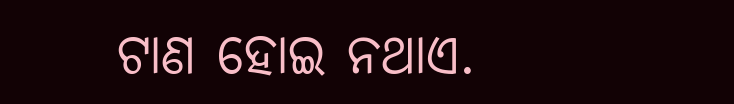ଟାଣ ହୋଇ ନଥାଏ.